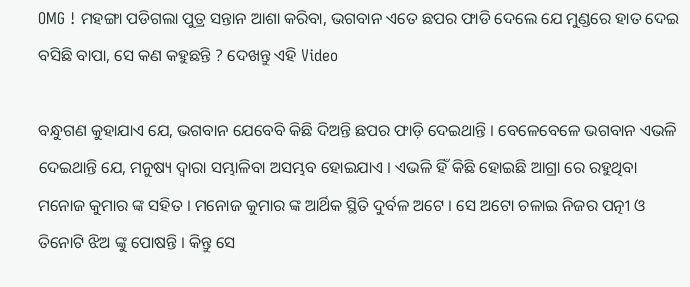OMG ! ମହଙ୍ଗା ପଡିଗଲା ପୁତ୍ର ସନ୍ତାନ ଆଶା କରିବା, ଭଗବାନ ଏତେ ଛପର ଫାଡି ଦେଲେ ଯେ ମୁଣ୍ଡରେ ହାତ ଦେଇ ବସିଛି ବାପା, ସେ କଣ କହୁଛନ୍ତି ? ଦେଖନ୍ତୁ ଏହି Video

ବନ୍ଧୁଗଣ କୁହାଯାଏ ଯେ, ଭଗବାନ ଯେବେବି କିଛି ଦିଅନ୍ତି ଛପର ଫାଡ଼ି ଦେଇଥାନ୍ତି । ବେଳେବେଳେ ଭଗବାନ ଏଭଳି ଦେଇଥାନ୍ତି ଯେ, ମନୁଷ୍ୟ ଦ୍ଵାରା ସମ୍ଭାଳିବା ଅସମ୍ଭବ ହୋଇଯାଏ । ଏଭଳି ହିଁ କିଛି ହୋଇଛି ଆଗ୍ରା ରେ ରହୁଥିବା ମନୋଜ କୁମାର ଙ୍କ ସହିତ । ମନୋଜ କୁମାର ଙ୍କ ଆର୍ଥିକ ସ୍ଥିତି ଦୁର୍ବଳ ଅଟେ । ସେ ଅଟୋ ଚଳାଇ ନିଜର ପତ୍ନୀ ଓ ତିନୋଟି ଝିଅ ଙ୍କୁ ପୋଷନ୍ତି । କିନ୍ତୁ ସେ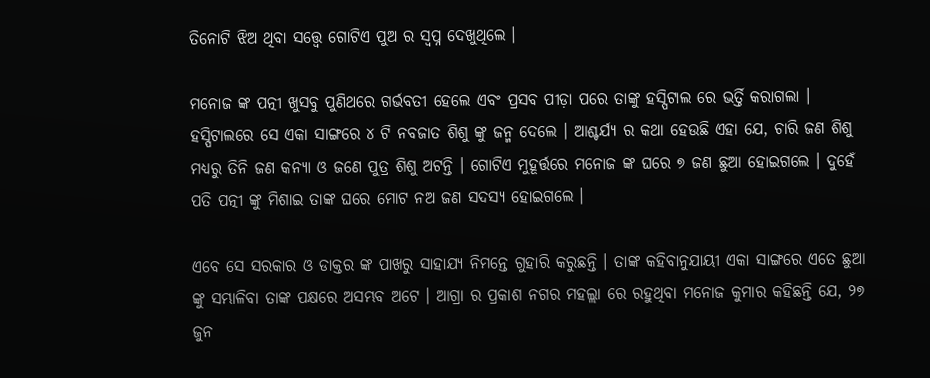ତିନୋଟି ଝିଅ ଥିବା ସତ୍ତ୍ୱେ ଗୋଟିଏ ପୁଅ ର ସ୍ୱପ୍ନ ଦେଖୁଥିଲେ ।

ମନୋଜ ଙ୍କ ପତ୍ନୀ ଖୁସବୁ ପୁଣିଥରେ ଗର୍ଭବତୀ ହେଲେ ଏବଂ ପ୍ରସବ ପୀଡ଼ା ପରେ ତାଙ୍କୁ ହସ୍ପିଟାଲ ରେ ଭର୍ତ୍ତି କରାଗଲା । ହସ୍ପିଟାଲରେ ସେ ଏକା ସାଙ୍ଗରେ ୪ ଟି ନବଜାତ ଶିଶୁ ଙ୍କୁ ଜନ୍ମ ଦେଲେ । ଆଶ୍ଚର୍ଯ୍ୟ ର କଥା ହେଉଛି ଏହା ଯେ, ଚାରି ଜଣ ଶିଶୁ ମଧ୍ୟରୁ ତିନି ଜଣ କନ୍ୟା ଓ ଜଣେ ପୁତ୍ର ଶିଶୁ ଅଟନ୍ତି । ଗୋଟିଏ ମୁହୂର୍ତ୍ତରେ ମନୋଜ ଙ୍କ ଘରେ ୭ ଜଣ ଛୁଆ ହୋଇଗଲେ । ଦୁହେଁ ପତି ପତ୍ନୀ ଙ୍କୁ ମିଶାଇ ତାଙ୍କ ଘରେ ମୋଟ ନଅ ଜଣ ସଦସ୍ୟ ହୋଇଗଲେ ।

ଏବେ ସେ ସରକାର ଓ ଡାକ୍ତର ଙ୍କ ପାଖରୁ ସାହାଯ୍ୟ ନିମନ୍ତେ ଗୁହାରି କରୁଛନ୍ତି । ତାଙ୍କ କହିବାନୁଯାୟୀ ଏକା ସାଙ୍ଗରେ ଏତେ ଛୁଆ ଙ୍କୁ ସମ୍ଭାଳିବା ତାଙ୍କ ପକ୍ଷରେ ଅସମ୍ଭବ ଅଟେ । ଆଗ୍ରା ର ପ୍ରକାଶ ନଗର ମହଲ୍ଲା ରେ ରହୁଥିବା ମନୋଜ କୁମାର କହିଛନ୍ତି ଯେ, ୨୭ ଜୁନ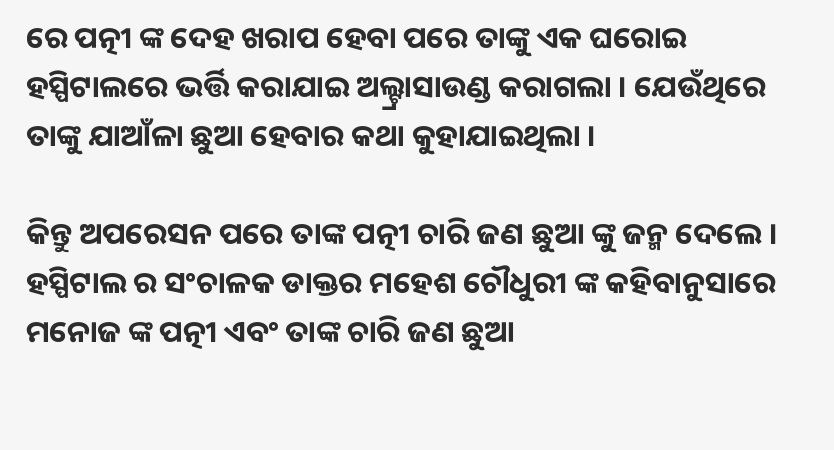ରେ ପତ୍ନୀ ଙ୍କ ଦେହ ଖରାପ ହେବା ପରେ ତାଙ୍କୁ ଏକ ଘରୋଇ ହସ୍ପିଟାଲରେ ଭର୍ତ୍ତି କରାଯାଇ ଅଲ୍ଟ୍ରାସାଉଣ୍ଡ କରାଗଲା । ଯେଉଁଥିରେ ତାଙ୍କୁ ଯାଆଁଳା ଛୁଆ ହେବାର କଥା କୁହାଯାଇଥିଲା ।

କିନ୍ତୁ ଅପରେସନ ପରେ ତାଙ୍କ ପତ୍ନୀ ଚାରି ଜଣ ଛୁଆ ଙ୍କୁ ଜନ୍ମ ଦେଲେ । ହସ୍ପିଟାଲ ର ସଂଚାଳକ ଡାକ୍ତର ମହେଶ ଚୌଧୁରୀ ଙ୍କ କହିବାନୁସାରେ ମନୋଜ ଙ୍କ ପତ୍ନୀ ଏବଂ ତାଙ୍କ ଚାରି ଜଣ ଛୁଆ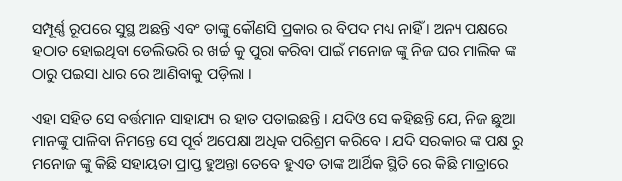ସମ୍ପୂର୍ଣ୍ଣ ରୂପରେ ସୁସ୍ଥ ଅଛନ୍ତି ଏବଂ ତାଙ୍କୁ କୌଣସି ପ୍ରକାର ର ବିପଦ ମଧ୍ୟ ନାହିଁ । ଅନ୍ୟ ପକ୍ଷରେ ହଠାତ ହୋଇଥିବା ଡେଲିଭରି ର ଖର୍ଚ୍ଚ କୁ ପୁରା କରିବା ପାଇଁ ମନୋଜ ଙ୍କୁ ନିଜ ଘର ମାଲିକ ଙ୍କ ଠାରୁ ପଇସା ଧାର ରେ ଆଣିବାକୁ ପଡ଼ିଲା ।

ଏହା ସହିତ ସେ ବର୍ତ୍ତମାନ ସାହାଯ୍ୟ ର ହାତ ପତାଇଛନ୍ତି । ଯଦିଓ ସେ କହିଛନ୍ତି ଯେ, ନିଜ ଛୁଆ ମାନଙ୍କୁ ପାଳିବା ନିମନ୍ତେ ସେ ପୂର୍ବ ଅପେକ୍ଷା ଅଧିକ ପରିଶ୍ରମ କରିବେ । ଯଦି ସରକାର ଙ୍କ ପକ୍ଷ ରୁ ମନୋଜ ଙ୍କୁ କିଛି ସହାୟତା ପ୍ରାପ୍ତ ହୁଅନ୍ତା ତେବେ ହୁଏତ ତାଙ୍କ ଆର୍ଥିକ ସ୍ଥିତି ରେ କିଛି ମାତ୍ରାରେ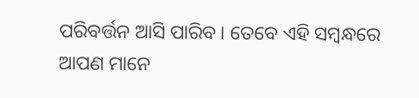ପରିବର୍ତ୍ତନ ଆସି ପାରିବ । ତେବେ ଏହି ସମ୍ବନ୍ଧରେ ଆପଣ ମାନେ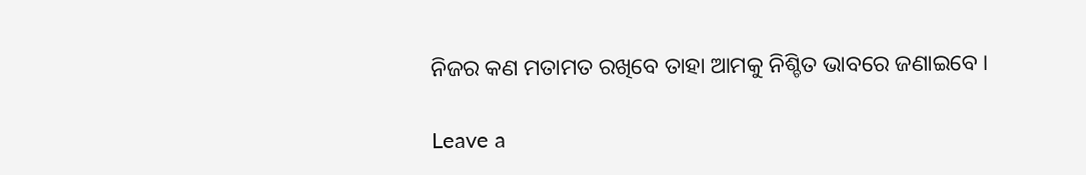ନିଜର କଣ ମତାମତ ରଖିବେ ତାହା ଆମକୁ ନିଶ୍ଚିତ ଭାବରେ ଜଣାଇବେ ।

Leave a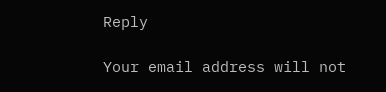Reply

Your email address will not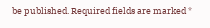be published. Required fields are marked *